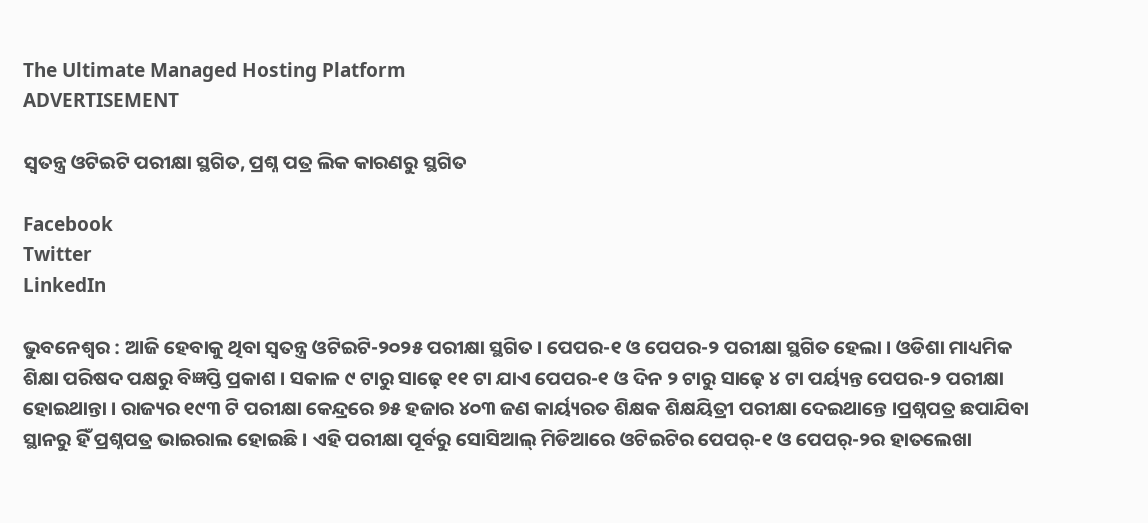The Ultimate Managed Hosting Platform
ADVERTISEMENT

ସ୍ୱତନ୍ତ୍ର ଓଟିଇଟି ପରୀକ୍ଷା ସ୍ଥଗିତ, ପ୍ରଶ୍ନ ପତ୍ର ଲିକ କାରଣରୁ ସ୍ଥଗିତ

Facebook
Twitter
LinkedIn

ଭୁବନେଶ୍ୱର : ଆଜି ହେବାକୁ ଥିବା ସ୍ୱତନ୍ତ୍ର ଓଟିଇଟି-୨୦୨୫ ପରୀକ୍ଷା ସ୍ଥଗିତ । ପେପର-୧ ଓ ପେପର-୨ ପରୀକ୍ଷା ସ୍ଥଗିତ ହେଲା । ଓଡିଶା ମାଧ୍ୟମିକ ଶିକ୍ଷା ପରିଷଦ ପକ୍ଷରୁ ବିଜ୍ଞପ୍ତି ପ୍ରକାଶ । ସକାଳ ୯ ଟାରୁ ସାଢ଼େ ୧୧ ଟା ଯାଏ ପେପର-୧ ଓ ଦିନ ୨ ଟାରୁ ସାଢ଼େ ୪ ଟା ପର୍ୟ୍ୟନ୍ତ ପେପର-୨ ପରୀକ୍ଷା ହୋଇଥାନ୍ତା । ରାଜ୍ୟର ୧୯୩ ଟି ପରୀକ୍ଷା କେନ୍ଦ୍ରରେ ୭୫ ହଜାର ୪୦୩ ଜଣ କାର୍ୟ୍ୟରତ ଶିକ୍ଷକ ଶିକ୍ଷୟିତ୍ରୀ ପରୀକ୍ଷା ଦେଇଥାନ୍ତେ ।ପ୍ରଶ୍ନପତ୍ର ଛପାଯିବା ସ୍ଥାନରୁ ହିଁ ପ୍ରଶ୍ନପତ୍ର ଭାଇରାଲ ହୋଇଛି । ଏହି ପରୀକ୍ଷା ପୂର୍ବରୁ ସୋସିଆଲ୍ ମିଡିଆରେ ଓଟିଇଟିର ପେପର୍-୧ ଓ ପେପର୍-୨ର ହାତଲେଖା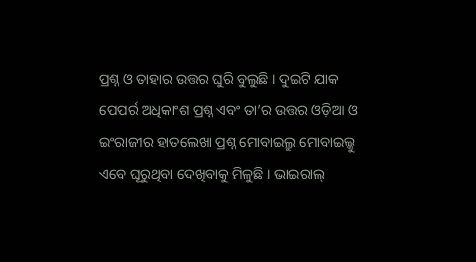ପ୍ରଶ୍ନ ଓ ତାହାର ଉତ୍ତର ଘୁରି ବୁଲୁଛି । ଦୁଇଟି ଯାକ ପେପର୍ର ଅଧିକାଂଶ ପ୍ରଶ୍ନ ଏବଂ ତା’ର ଉତ୍ତର ଓଡ଼ିଆ ଓ ଇଂରାଜୀର ହାତଲେଖା ପ୍ରଶ୍ନ ମୋବାଇଲ୍ରୁ ମୋବାଇଲ୍କୁ ଏବେ ଘୂରୁଥିବା ଦେଖିବାକୁ ମିଳୁଛି । ଭାଇରାଲ୍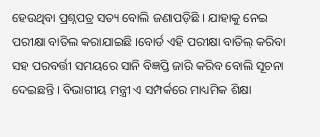ହେଉଥିବା ପ୍ରଶ୍ନପତ୍ର ସତ୍ୟ ବୋଲି ଜଣାପଡ଼ିଛି । ଯାହାକୁ ନେଇ ପରୀକ୍ଷା ବାତିଲ କରାଯାଇଛି ।ବୋର୍ଡ ଏହି ପରୀକ୍ଷା ବାତିଲ୍ କରିବା ସହ ପରବର୍ତ୍ତୀ ସମୟରେ ସାନି ବିଜ୍ଞପ୍ତି ଜାରି କରିବ ବୋଲି ସୂଚନା ଦେଇଛନ୍ତି । ବିଭାଗୀୟ ମନ୍ତ୍ରୀ ଏ ସମ୍ପର୍କରେ ମାଧ୍ୟମିକ ଶିକ୍ଷା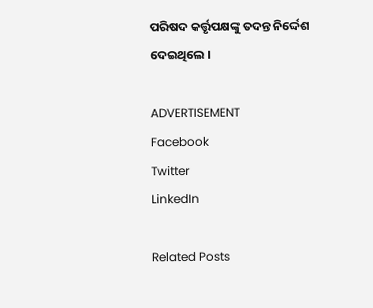ପରିଷଦ କର୍ତ୍ତୃପକ୍ଷଙ୍କୁ ତଦନ୍ତ ନିର୍ଦ୍ଦେଶ ଦେଇଥିଲେ ।

ADVERTISEMENT
Facebook
Twitter
LinkedIn

Related Posts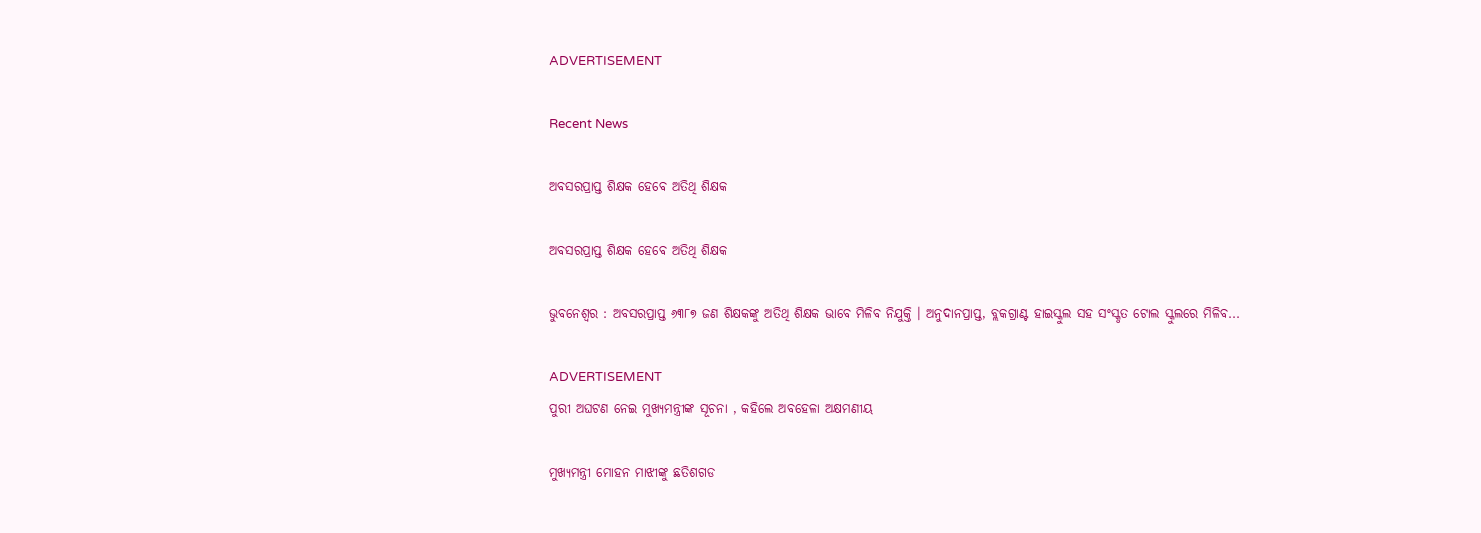ADVERTISEMENT

Recent News

ଅବସରପ୍ରାପ୍ତ ଶିକ୍ଷକ ହେବେ ଅତିଥି ଶିକ୍ଷକ

ଅବସରପ୍ରାପ୍ତ ଶିକ୍ଷକ ହେବେ ଅତିଥି ଶିକ୍ଷକ

ଭୁବନେଶ୍ୱର : ଅବସରପ୍ରାପ୍ତ ୬୩୮୭ ଜଣ ଶିକ୍ଷକଙ୍କୁ ଅତିଥି ଶିକ୍ଷକ ଭାବେ ମିଳିବ ନିଯୁକ୍ତି । ଅନୁଦାନପ୍ରାପ୍ତ, ବ୍ଲକଗ୍ରାଣ୍ଟ ହାଇସ୍କୁଲ ସହ ସଂସ୍କୃତ ଟୋଲ ସ୍କୁଲରେ ମିଳିବ...

ADVERTISEMENT
ପୁରୀ ଅଘଟଣ ନେଇ ମୁଖ୍ୟମନ୍ତ୍ରୀଙ୍କ ସୂଚନା , କହିଲେ ଅବହେଳା ଅକ୍ଷମଣୀୟ

ମୁଖ୍ୟମନ୍ତ୍ରୀ ମୋହନ ମାଝୀଙ୍କୁ ଛତିଶଗଡ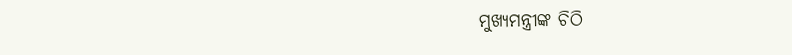ମୁଖ୍ୟମନ୍ତ୍ରୀଙ୍କ ଚିଠି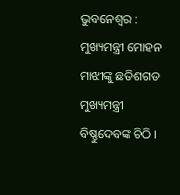ଭୁବନେଶ୍ୱର : ମୁଖ୍ୟମନ୍ତ୍ରୀ ମୋହନ ମାଝୀଙ୍କୁ ଛତିଶଗଡ ମୁଖ୍ୟମନ୍ତ୍ରୀ ବିଷ୍ଣୁଦେବଙ୍କ ଚିଠି ।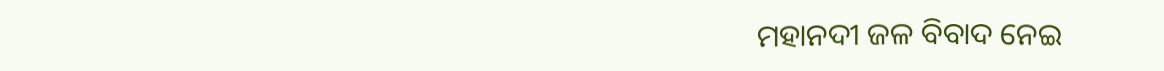ମହାନଦୀ ଜଳ ବିବାଦ ନେଇ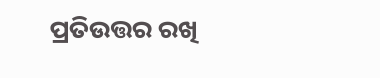ପ୍ରତିଉତ୍ତର ରଖି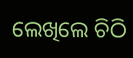ଲେଖିଲେ ଚିଠି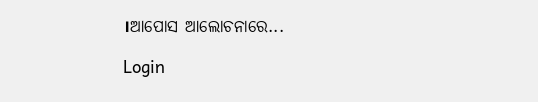।ଆପୋସ ଆଲୋଚନାରେ...

Login